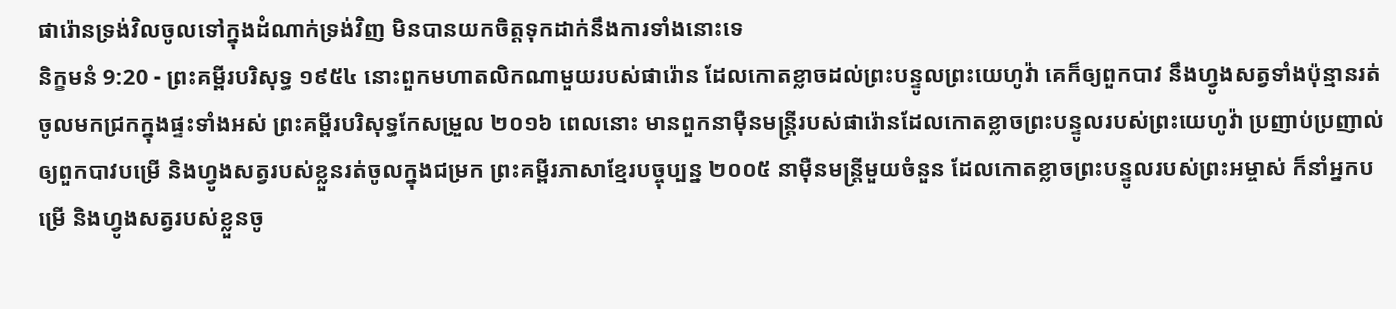ផារ៉ោនទ្រង់វិលចូលទៅក្នុងដំណាក់ទ្រង់វិញ មិនបានយកចិត្តទុកដាក់នឹងការទាំងនោះទេ
និក្ខមនំ 9:20 - ព្រះគម្ពីរបរិសុទ្ធ ១៩៥៤ នោះពួកមហាតលិកណាមួយរបស់ផារ៉ោន ដែលកោតខ្លាចដល់ព្រះបន្ទូលព្រះយេហូវ៉ា គេក៏ឲ្យពួកបាវ នឹងហ្វូងសត្វទាំងប៉ុន្មានរត់ចូលមកជ្រកក្នុងផ្ទះទាំងអស់ ព្រះគម្ពីរបរិសុទ្ធកែសម្រួល ២០១៦ ពេលនោះ មានពួកនាម៉ឺនមន្ត្រីរបស់ផារ៉ោនដែលកោតខ្លាចព្រះបន្ទូលរបស់ព្រះយេហូវ៉ា ប្រញាប់ប្រញាល់ឲ្យពួកបាវបម្រើ និងហ្វូងសត្វរបស់ខ្លួនរត់ចូលក្នុងជម្រក ព្រះគម្ពីរភាសាខ្មែរបច្ចុប្បន្ន ២០០៥ នាម៉ឺនមន្ត្រីមួយចំនួន ដែលកោតខ្លាចព្រះបន្ទូលរបស់ព្រះអម្ចាស់ ក៏នាំអ្នកបម្រើ និងហ្វូងសត្វរបស់ខ្លួនចូ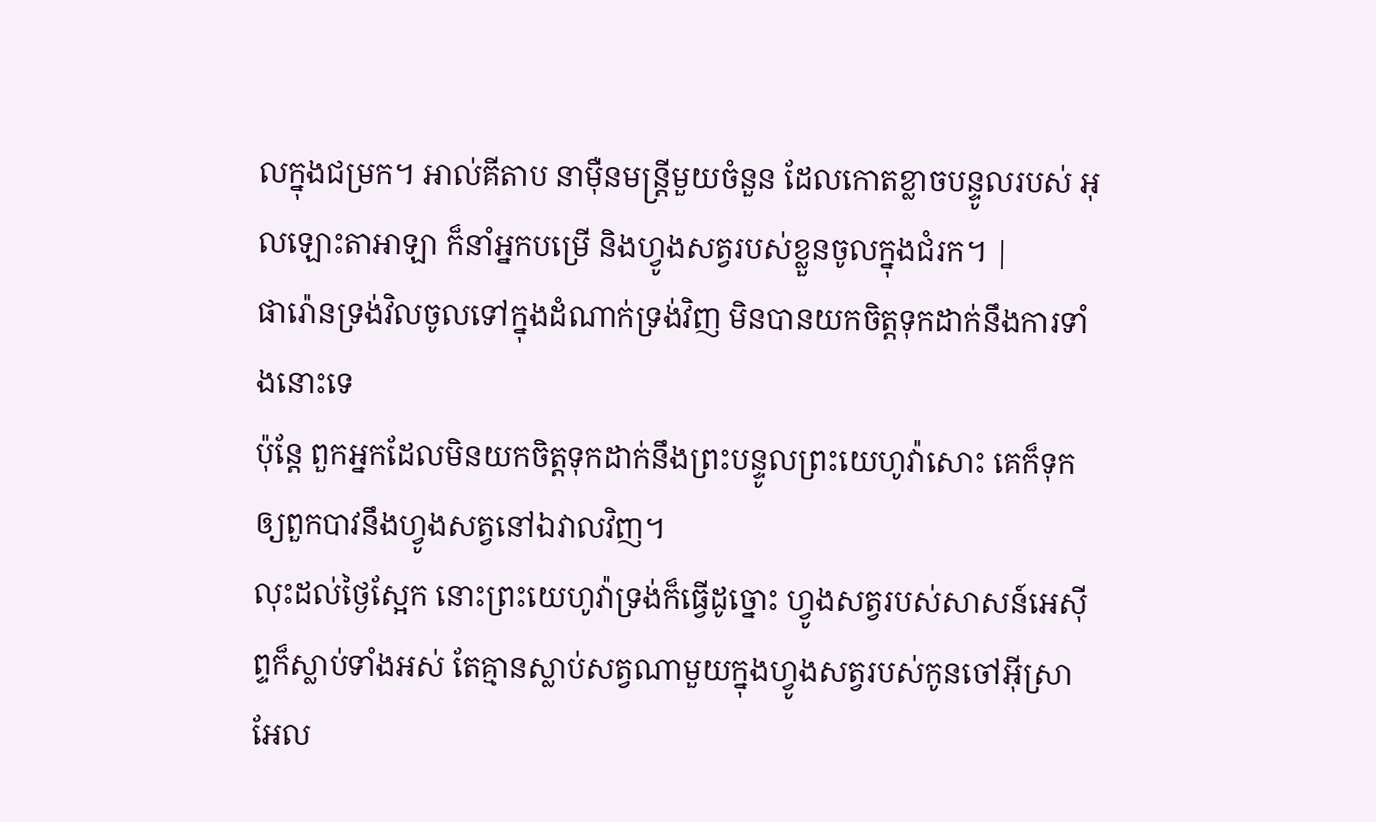លក្នុងជម្រក។ អាល់គីតាប នាម៉ឺនមន្ត្រីមួយចំនួន ដែលកោតខ្លាចបន្ទូលរបស់ អុលឡោះតាអាឡា ក៏នាំអ្នកបម្រើ និងហ្វូងសត្វរបស់ខ្លួនចូលក្នុងជំរក។ |
ផារ៉ោនទ្រង់វិលចូលទៅក្នុងដំណាក់ទ្រង់វិញ មិនបានយកចិត្តទុកដាក់នឹងការទាំងនោះទេ
ប៉ុន្តែ ពួកអ្នកដែលមិនយកចិត្តទុកដាក់នឹងព្រះបន្ទូលព្រះយេហូវ៉ាសោះ គេក៏ទុកឲ្យពួកបាវនឹងហ្វូងសត្វនៅឯវាលវិញ។
លុះដល់ថ្ងៃស្អែក នោះព្រះយេហូវ៉ាទ្រង់ក៏ធ្វើដូច្នោះ ហ្វូងសត្វរបស់សាសន៍អេស៊ីព្ទក៏ស្លាប់ទាំងអស់ តែគ្មានស្លាប់សត្វណាមួយក្នុងហ្វូងសត្វរបស់កូនចៅអ៊ីស្រាអែល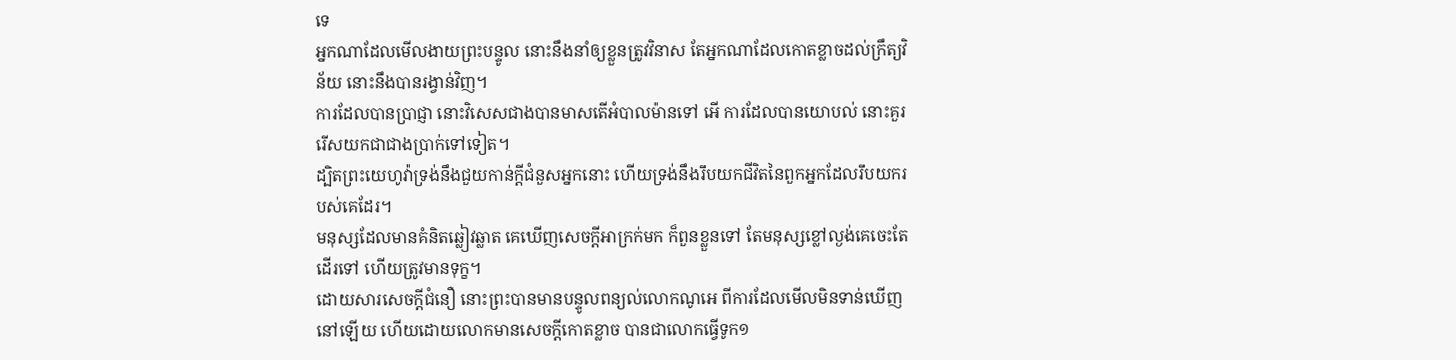ទេ
អ្នកណាដែលមើលងាយព្រះបន្ទូល នោះនឹងនាំឲ្យខ្លួនត្រូវវិនាស តែអ្នកណាដែលកោតខ្លាចដល់ក្រឹត្យវិន័យ នោះនឹងបានរង្វាន់វិញ។
ការដែលបានប្រាជ្ញា នោះវិសេសជាងបានមាសតើអំបាលម៉ានទៅ អើ ការដែលបានយោបល់ នោះគួររើសយកជាជាងប្រាក់ទៅទៀត។
ដ្បិតព្រះយេហូវ៉ាទ្រង់នឹងជួយកាន់ក្តីជំនួសអ្នកនោះ ហើយទ្រង់នឹងរឹបយកជីវិតនៃពួកអ្នកដែលរឹបយករបស់គេដែរ។
មនុស្សដែលមានគំនិតឆ្លៀវឆ្លាត គេឃើញសេចក្ដីអាក្រក់មក ក៏ពួនខ្លួនទៅ តែមនុស្សខ្លៅល្ងង់គេចេះតែដើរទៅ ហើយត្រូវមានទុក្ខ។
ដោយសារសេចក្ដីជំនឿ នោះព្រះបានមានបន្ទូលពន្យល់លោកណូអេ ពីការដែលមើលមិនទាន់ឃើញនៅឡើយ ហើយដោយលោកមានសេចក្ដីកោតខ្លាច បានជាលោកធ្វើទូក១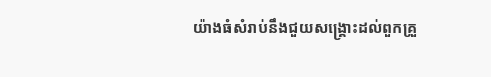យ៉ាងធំសំរាប់នឹងជួយសង្គ្រោះដល់ពួកគ្រួ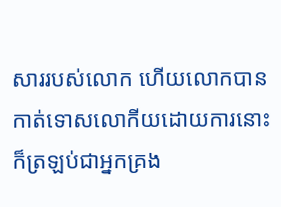សាររបស់លោក ហើយលោកបានកាត់ទោសលោកីយដោយការនោះ ក៏ត្រឡប់ជាអ្នកគ្រង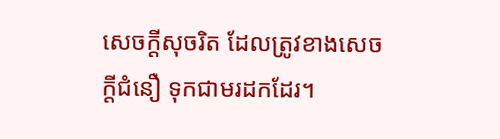សេចក្ដីសុចរិត ដែលត្រូវខាងសេចក្ដីជំនឿ ទុកជាមរដកដែរ។